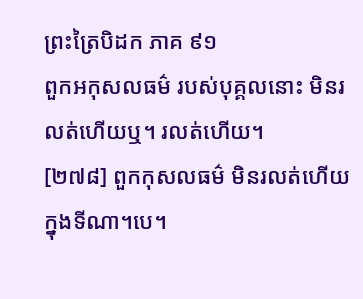ព្រះត្រៃបិដក ភាគ ៩១
ពួកអកុសលធម៌ របស់បុគ្គលនោះ មិនរលត់ហើយឬ។ រលត់ហើយ។
[២៧៨] ពួកកុសលធម៌ មិនរលត់ហើយ ក្នុងទីណា។បេ។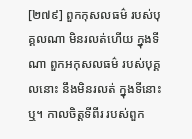[២៧៩] ពួកកុសលធម៌ របស់បុគ្គលណា មិនរលត់ហើយ ក្នុងទីណា ពួកអកុសលធម៌ របស់បុគ្គលនោះ នឹងមិនរលត់ ក្នុងទីនោះឬ។ កាលចិត្តទីពីរ របស់ពួក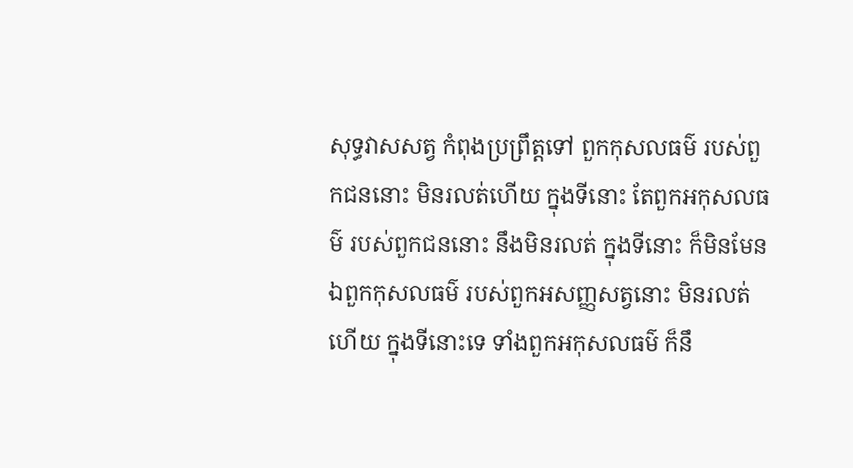សុទ្ធវាសសត្វ កំពុងប្រព្រឹត្តទៅ ពួកកុសលធម៌ របស់ពួកជននោះ មិនរលត់ហើយ ក្នុងទីនោះ តែពួកអកុសលធម៌ របស់ពួកជននោះ នឹងមិនរលត់ ក្នុងទីនោះ ក៏មិនមែន ឯពួកកុសលធម៌ របស់ពួកអសញ្ញសត្វនោះ មិនរលត់ហើយ ក្នុងទីនោះទេ ទាំងពួកអកុសលធម៌ ក៏នឹ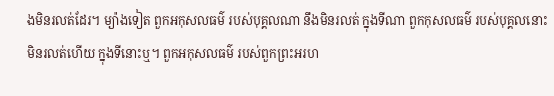ងមិនរលត់ដែរ។ ម្យ៉ាងទៀត ពួកអកុសលធម៌ របស់បុគ្គលណា នឹងមិនរលត់ ក្នុងទីណា ពួកកុសលធម៌ របស់បុគ្គលនោះ មិនរលត់ហើយ ក្នុងទីនោះឬ។ ពួកអកុសលធម៌ របស់ពួកព្រះអរហ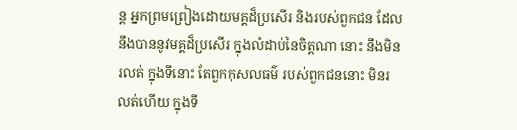ន្ត អ្នកព្រមព្រៀងដោយមគ្គដ៏ប្រសើរ និងរបស់ពួកជន ដែលនឹងបាននូវមគ្គដ៏ប្រសើរ ក្នុងលំដាប់នៃចិត្តណា នោះ នឹងមិនរលត់ ក្នុងទីនោះ តែពួកកុសលធម៌ របស់ពួកជននោះ មិនរលត់ហើយ ក្នុងទី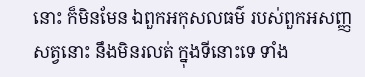នោះ ក៏មិនមែន ឯពួកអកុសលធម៌ របស់ពួកអសញ្ញសត្វនោះ នឹងមិនរលត់ ក្នុងទីនោះទេ ទាំង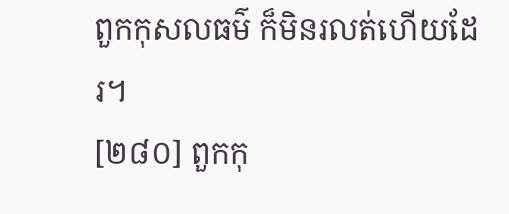ពួកកុសលធម៌ ក៏មិនរលត់ហើយដែរ។
[២៨០] ពួកកុ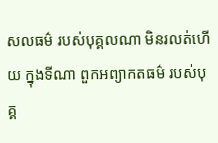សលធម៌ របស់បុគ្គលណា មិនរលត់ហើយ ក្នុងទីណា ពួកអព្យាកតធម៌ របស់បុគ្គ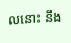លនោះ នឹង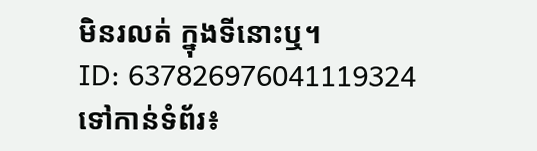មិនរលត់ ក្នុងទីនោះឬ។
ID: 637826976041119324
ទៅកាន់ទំព័រ៖